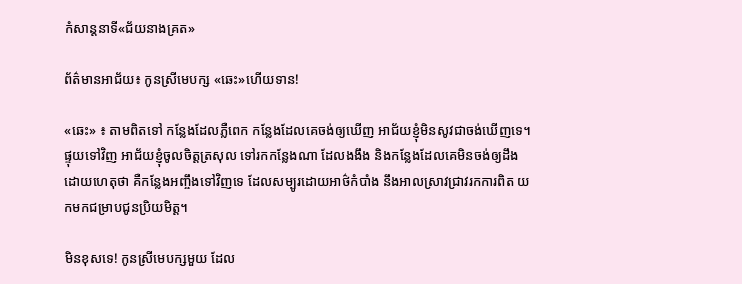កំសាន្ដនាទី«ជ័យនាងគ្រត»

ព័ត៌មានអាជ័យ៖ កូនស្រីមេបក្ស «ឆេះ»ហើយទាន!

«ឆេះ» ៖ តាមពិតទៅ កន្លែងដែលភ្លឺពេក កន្លែងដែលគេចង់ឲ្យឃើញ អាជ័យខ្ញុំមិនសូវជាចង់ឃើញទេ។ ផ្ទុយទៅវិញ អាជ័យខ្ញុំចូលចិត្តត្រសុល ទៅរកកន្លែងណា ដែលងងឹង និងកន្លែងដែលគេមិនចង់ឲ្យដឹង ដោយហេតុថា គឺកន្លែងអញ្ចឹងទៅវិញទេ ដែលសម្បូរដោយអាថ៌កំបាំង នឹងអាលស្រាវជ្រាវរកការពិត យកមកជម្រាបជូនប្រិយមិត្ត។

មិនខុសទេ! កូនស្រីមេបក្សមួយ ដែល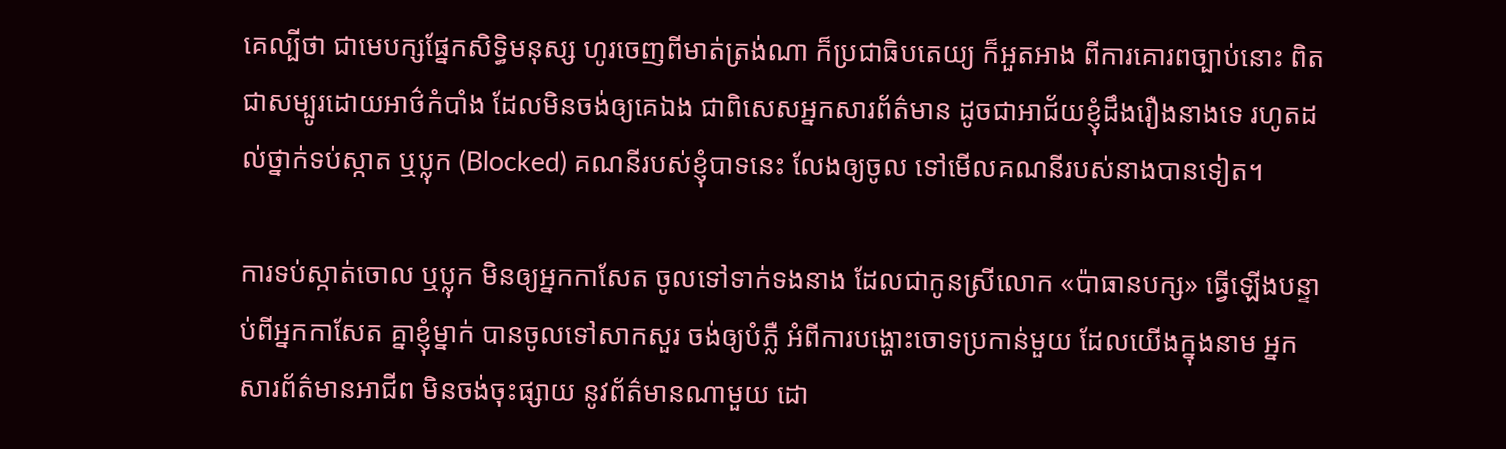គេល្បីថា ជាមេបក្សផ្នែកសិទ្ធិមនុស្ស ហូរចេញពីមាត់ត្រង់ណា ក៏ប្រជាធិបតេយ្យ ក៏អួតអាង ពីការគោរពច្បាប់នោះ ពិតជាសម្បូរដោយអាថ៌កំបាំង ដែលមិនចង់ឲ្យគេឯង ជាពិសេសអ្នកសារព័ត៌មាន ដូចជាអាជ័យខ្ញុំដឹងរឿងនាងទេ រហូតដល់ថ្នាក់ទប់ស្កាត ឬប្លុក (Blocked) គណនីរបស់ខ្ញុំបាទនេះ លែងឲ្យចូល ទៅមើលគណនីរបស់នាងបានទៀត។

ការទប់ស្កាត់ចោល ឬប្លុក មិនឲ្យអ្នកកាសែត ចូលទៅទាក់ទងនាង ដែលជាកូនស្រីលោក «ប៉ាធានបក្ស» ធ្វើឡើងបន្ទាប់ពីអ្នកកាសែត គ្នាខ្ញុំម្នាក់ បានចូលទៅសាកសួរ ចង់ឲ្យបំភ្លឺ អំពីការបង្ហោះចោទប្រកាន់មួយ ដែលយើងក្នុងនាម អ្នកសារព័ត៌មានអាជីព មិនចង់ចុះផ្សាយ នូវព័ត៌មានណាមួយ ដោ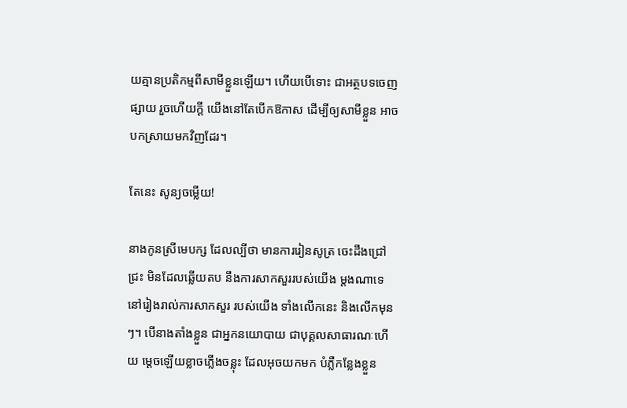យគ្មានប្រតិកម្មពីសាមីខ្លួនឡើយ។ ហើយបើទោះ ជាអត្ថបទចេញផ្សាយ រួចហើយក្ដី យើងនៅតែបើកឱកាស ដើម្បីឲ្យសាមីខ្លួន អាចបកស្រាយមកវិញដែរ។

តែនេះ សូន្យចម្លើយ!

នាងកូនស្រីមេបក្ស ដែលល្បីថា មានការរៀនសូត្រ ចេះដឹងជ្រៅជ្រះ មិនដែលឆ្លើយតប នឹងការសាកសួររបស់យើង ម្ដងណាទេ នៅរៀងរាល់ការសាកសួរ របស់យើង ទាំងលើកនេះ និងលើកមុនៗ។ បើនាងតាំងខ្លួន ជាអ្នកនយោបាយ ជាបុគ្គលសាធារណៈហើយ ម្ដេចឡើយខ្លាចភ្លើងចន្លុះ ដែលអុចយកមក បំភ្លឺកន្លែងខ្លួន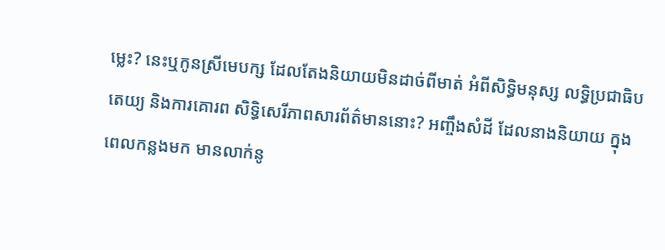ម្លេះ? នេះឬកូនស្រីមេបក្ស ដែលតែងនិយាយមិនដាច់ពីមាត់ អំពីសិទ្ធិមនុស្ស លទ្ធិប្រជាធិបតេយ្យ និងការគោរព សិទ្ធិសេរីភាពសារព័ត៌មាននោះ? អញ្ចឹងសំដី ដែលនាងនិយាយ ក្នុងពេលកន្លងមក មានលាក់នូ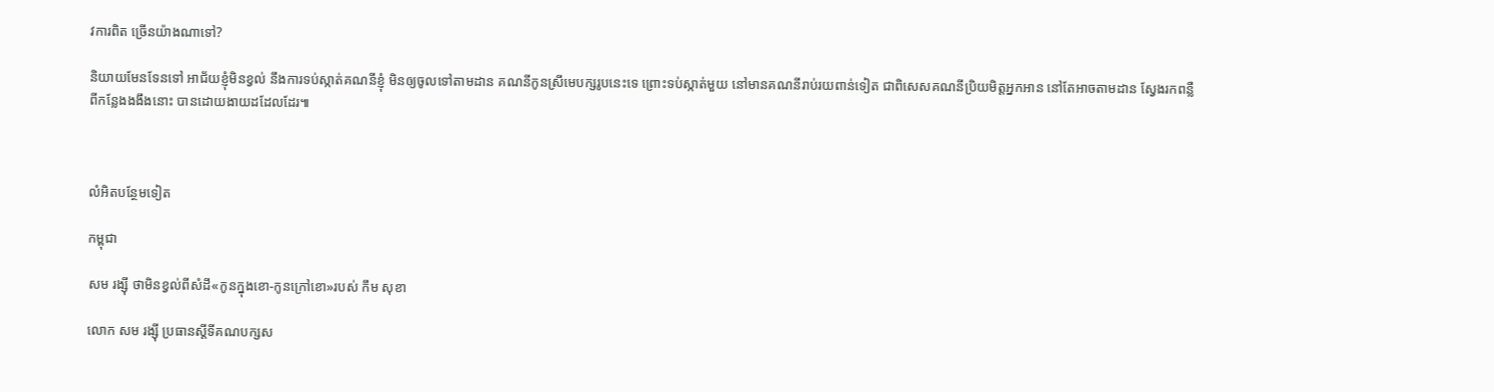វការពិត ច្រើនយ៉ាងណាទៅ?

និយាយមែនទែនទៅ អាជ័យខ្ញុំមិនខ្វល់ នឹងការទប់ស្កាត់គណនីខ្ញុំ មិនឲ្យចូលទៅតាមដាន គណនីកូនស្រីមេបក្សរូបនេះទេ ព្រោះទប់ស្កាត់មួយ នៅមានគណនីរាប់រយពាន់ទៀត ជាពិសេសគណនីប្រិយមិត្តអ្នកអាន នៅតែអាចតាមដាន ស្វែងរកពន្លឺពីកន្លែងងងឹងនោះ បានដោយងាយដដែលដែរ៕



លំអិតបន្ថែមទៀត

កម្ពុជា

សម រង្ស៊ី ថាមិនខ្វល់ពីសំដី«កូនក្នុងខោ-កូនក្រៅខោ»របស់ កឹម សុខា

លោក សម រង្ស៊ី ប្រធានស្ដីទីគណបក្សស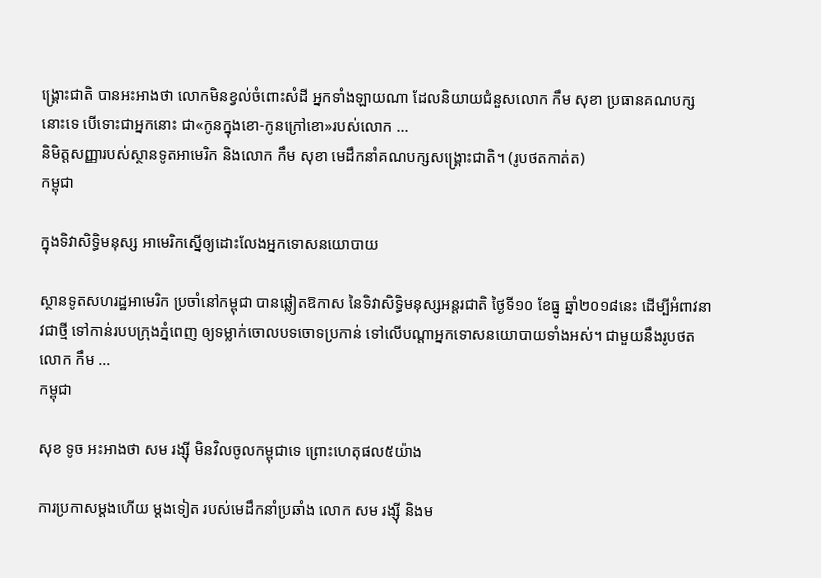ង្គ្រោះជាតិ បានអះអាងថា លោកមិនខ្វល់ចំពោះសំដី អ្នកទាំងឡាយណា ដែលនិយាយជំនួសលោក កឹម សុខា ប្រធានគណបក្សនោះទេ បើទោះជាអ្នកនោះ ជា«កូនក្នុងខោ-កូនក្រៅខោ»របស់លោក ...
និមិត្តសញ្ញារបស់ស្ថានទូតអាមេរិក និងលោក កឹម សុខា មេដឹកនាំគណបក្សសង្គ្រោះជាតិ។ (រូបថតកាត់ត)
កម្ពុជា

ក្នុងទិវាសិទ្ធិមនុស្ស អាមេរិកស្នើឲ្យដោះលែងអ្នកទោសនយោបាយ

ស្ថានទូតសហរដ្ឋអាមេរិក ប្រចាំនៅកម្ពុជា បានឆ្លៀតឱកាស នៃទិវាសិទ្ធិមនុស្សអន្តរជាតិ ថ្ងៃទី១០ ខែធ្នូ ឆ្នាំ២០១៨នេះ ដើម្បីអំពាវនាវជាថ្មី ទៅកាន់របបក្រុងភ្នំពេញ ឲ្យទម្លាក់ចោលបទចោទប្រកាន់ ទៅលើបណ្ដាអ្នកទោសនយោបាយទាំងអស់។ ជាមួយនឹងរូបថតលោក កឹម ...
កម្ពុជា

សុខ ទូច អះអាងថា សម រង្ស៊ី មិនវិលចូលកម្ពុជាទេ ព្រោះហេតុផល៥យ៉ាង

ការប្រកាសម្ដងហើយ ម្ដងទៀត របស់មេដឹកនាំប្រឆាំង លោក សម រង្ស៊ី និងម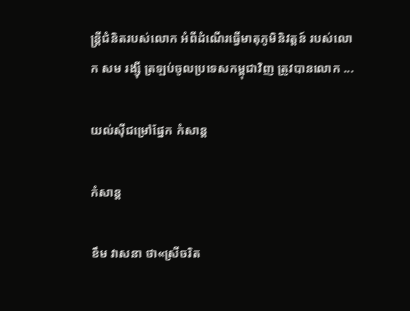ន្ត្រីជំនិតរបស់លោក អំពីដំណើរធ្វើមាតុភូមិនិវត្តន៍ របស់លោក សម រង្ស៊ី ត្រឡប់ចូលប្រទេសកម្ពុជាវិញ ត្រូវបានលោក ...

យល់ស៊ីជម្រៅផ្នែក កំសាន្ដ

កំសាន្ដ

ខឹម វាសនា ថា«ស្រីចរិត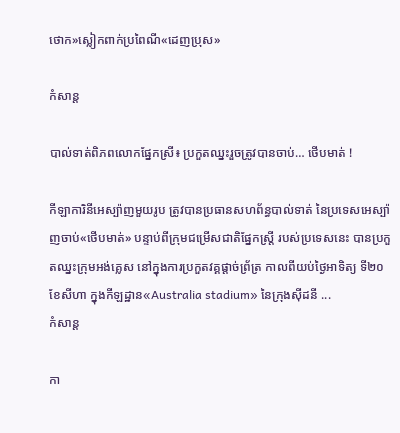ថោក»ស្លៀកពាក់ប្រពៃណី«ដេញប្រុស»

កំសាន្ដ

បាល់ទាត់ពិភពលោកផ្នែកស្រី៖ ប្រកួតឈ្នះរួចត្រូវបានចាប់… ថើបមាត់ !

កីឡាការិនីអេស្ប៉ាញមួយរូប ត្រូវបានប្រធានសហព័ន្ធបាល់ទាត់ នៃប្រទេសអេស្ប៉ាញចាប់«ថើបមាត់» បន្ទាប់ពីក្រុមជម្រើសជាតិផ្នែកស្ត្រី របស់ប្រទេសនេះ បានប្រកួតឈ្នះក្រុមអង់គ្លេស នៅក្នុងការប្រកួតវគ្គផ្ដាច់ព្រ័ត្រ កាលពីយប់ថ្ងៃអាទិត្យ ទី២០ ខែសីហា ក្នុងកីឡដ្ឋាន«Australia stadium» នៃក្រុងស៊ីដនី ...
កំសាន្ដ

កា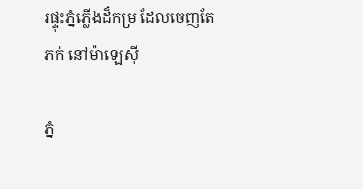រផ្ទុះភ្នំភ្លើងដ៏កម្រ ដែលចេញតែភក់ នៅម៉ាឡេស៊ី

ភ្នំ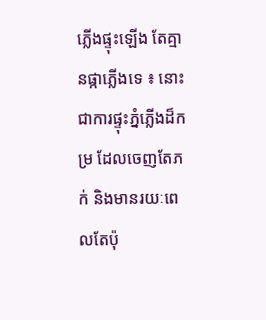ភ្លើងផ្ទុះឡើង តែគ្មានផ្កាភ្លើងទេ ៖ នោះជាការផ្ទុះភ្នំភ្លើងដ៏កម្រ ដែលចេញតែភក់ និងមានរយៈពេលតែប៉ុ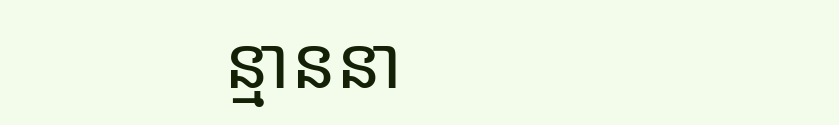ន្មាននា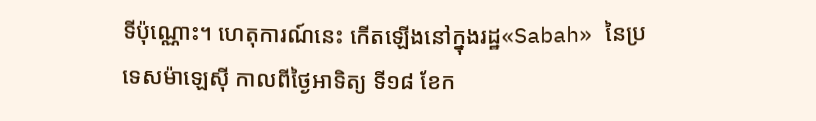ទីប៉ុណ្ណោះ។ ហេតុការណ៍នេះ កើតឡើងនៅក្នុងរដ្ឋ«Sabah» នៃប្រទេសម៉ាឡេស៊ី កាលពីថ្ងៃអាទិត្យ ទី១៨ ខែក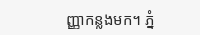ញ្ញាកន្លងមក។ ភ្នំ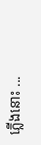ភ្លើងនោះ ...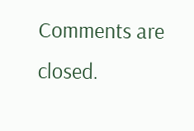Comments are closed.